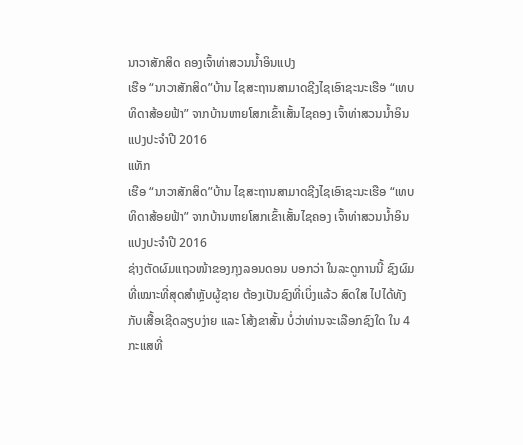ນາວາສັກສິດ ຄອງເຈົ້າທ່າສວນນໍ້າອິນແປງ
ເຮືອ “ນາວາສັກສິດ”ບ້ານ ໄຊສະຖານສາມາດຊີງໄຊເອົາຊະນະເຮືອ “ເທບທິດາສ້ອຍຟ້າ” ຈາກບ້ານຫາຍໂສກເຂົ້າເສັ້ນໄຊຄອງ ເຈົ້າທ່າສວນນ້ຳອິນແປງປະຈຳປີ 2016
ແທັກ
ເຮືອ “ນາວາສັກສິດ”ບ້ານ ໄຊສະຖານສາມາດຊີງໄຊເອົາຊະນະເຮືອ “ເທບທິດາສ້ອຍຟ້າ” ຈາກບ້ານຫາຍໂສກເຂົ້າເສັ້ນໄຊຄອງ ເຈົ້າທ່າສວນນ້ຳອິນແປງປະຈຳປີ 2016
ຊ່າງຕັດຜົມແຖວໜ້າຂອງກຸງລອນດອນ ບອກວ່າ ໃນລະດູການນີ້ ຊົງຜົມທີ່ເໝາະທີ່ສຸດສຳຫຼັບຜູ້ຊາຍ ຕ້ອງເປັນຊົງທີ່ເບິ່ງແລ້ວ ສົດໃສ ໄປໄດ້ທັງກັບເສື້ອເຊີດລຽບງ່າຍ ແລະ ໂສ້ງຂາສັ້ນ ບໍ່ວ່າທ່ານຈະເລືອກຊົງໃດ ໃນ 4 ກະແສທີ່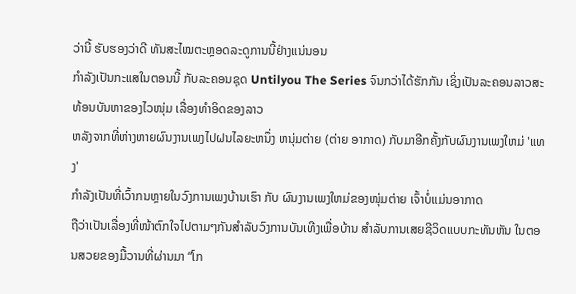ວ່ານີ້ ຮັບຮອງວ່າດີ ທັນສະໄໝຕະຫຼອດລະດູການນີ້ຢ່າງແນ່ນອນ
ກຳລັງເປັນກະແສໃນຕອນນີ້ ກັບລະຄອນຊຸດ Untilyou The Series ຈົນກວ່າໄດ້ຮັກກັນ ເຊິ່ງເປັນລະຄອນລາວສະທ້ອນບັນຫາຂອງໄວໜຸ່ມ ເລື່ອງທຳອິດຂອງລາວ
ຫລັງຈາກທີ່ຫ່າງຫາຍຜົນງານເພງໄປຝນໄລຍະຫນຶ່ງ ຫນຸ່ມຕ່າຍ (ຕ່າຍ ອາກາດ) ກັບມາອີກຄັ້ງກັບຜົນງານເພງໃຫມ່ 'ແທງ'
ກຳລັງເປັນທີ່ເວົ້າກນຫຼາຍໃນວົງການເພງບ້ານເຮົາ ກັບ ຜົນງານເພງໃຫມ່ຂອງໜຸ່ມຕ່າຍ ເຈົ້າບໍ່ແມ່ນອາກາດ
ຖືວ່າເປັນເລື່ອງທີ່ໜ້າຕົກໃຈໄປຕາມໆກັນສຳລັບວົງການບັນເທີງເພື່ອບ້ານ ສຳລັບການເສຍຊີວິດແບບກະທັນຫັນ ໃນຕອນສວຍຂອງມື້ວານທີ່ຜ່ານມາ “ໂກ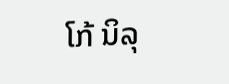ໂກ້ ນິລຸ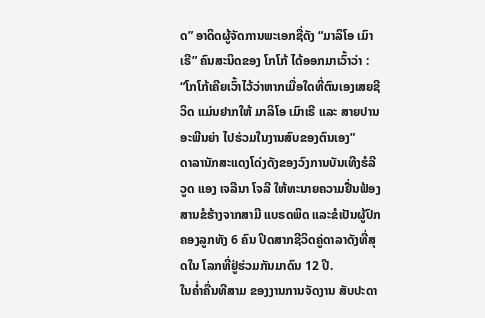ດ” ອາດິດຜູ້ຈັດການພະເອກຊື່ດັງ “ມາລິໂອ ເມົາເຣີ” ຄົນສະນິດຂອງ ໂກໂກ້ ໄດ້ອອກມາເວົ້າວ່າ : “ໂກໂກ້ເຄີຍເວົ້າໄວ້ວ່າຫາກເມື່ອໃດທີ່ຕົນເອງເສຍຊີວິດ ແມ່ນຢາກໃຫ້ ມາລິໂອ ເມົາເຣີ ແລະ ສາຍປານ ອະພີນຍ່າ ໄປຮ່ວມໃນງານສົບຂອງຕົນເອງ”
ດາລານັກສະແດງໂດ່ງດັງຂອງວົງການບັນເທີງຮໍລີວູດ ແອງ ເຈລີນາ ໂຈລີ ໃຫ້ທະນາຍຄວາມຢື່ນຟ້ອງສານຂໍຮ້າງຈາກສາມີ ແບຣດພິດ ແລະຂໍເປັນຜູ້ປົກຄອງລູກທັງ 6 ຄົນ ປິດສາກຊີວິດຄູ່ດາລາດັງທີ່ສຸດໃນ ໂລກທີ່ຢູ່ຮ່ວມກັນມາດົນ 12 ປີ.
ໃນຄ່ຳຄື່ນທີສາມ ຂອງງານການຈັດງານ ສັບປະດາ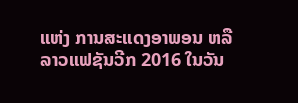ແຫ່ງ ການສະແດງອາພອນ ຫລື ລາວແຟຊັນວີກ 2016 ໃນວັນ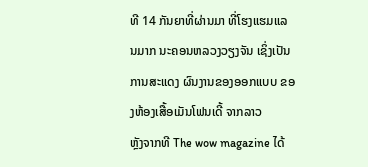ທີ 14 ກັນຍາທີ່ຜ່ານມາ ທີ່ໂຮງແຮມແລນມາກ ນະຄອນຫລວງວຽງຈັນ ເຊິ່ງເປັນການສະແດງ ຜົນງານຂອງອອກແບບ ຂອງຫ້ອງເສື້ອເມັນໂຟນເດີ້ ຈາກລາວ
ຫຼັງຈາກທີ The wow magazine ໄດ້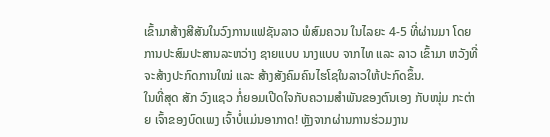ເຂົ້າມາສ້າງສີສັນໃນວົງການແຟຊັນລາວ ພໍສົມຄວນ ໃນໄລຍະ 4-5 ທີ່ຜ່ານມາ ໂດຍການປະສົມປະສານລະຫວ່າງ ຊາຍແບບ ນາງແບບ ຈາກໄທ ແລະ ລາວ ເຂົ້າມາ ຫວັງທີ່ຈະສ້າງປະກົດການໃໝ່ ແລະ ສ້າງສັງຄົມຄົນໄຮໂຊໃນລາວໃຫ້ປະກົດຂຶ້ນ.
ໃນທີ່ສຸດ ສັກ ວົງແຊວ ກໍ່ຍອມເປີດໃຈກັບຄວາມສຳພັນຂອງຕົນເອງ ກັບໜຸ່ມ ກະຕ່າຍ ເຈົ້າຂອງບົດເພງ ເຈົ້າບໍ່ແມ່ນອາກາດ! ຫຼັງຈາກຜ່ານການຮ່ວມງານ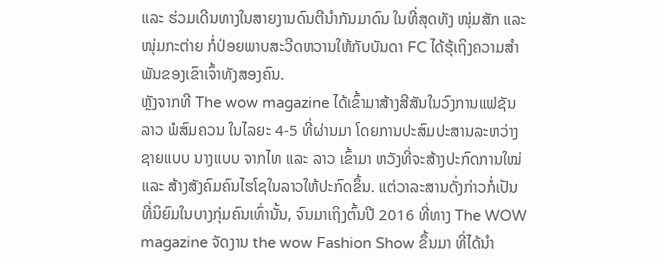ແລະ ຮ່ວມເດີນທາງໃນສາຍງານດົນຕີນໍາກັນມາດົນ ໃນທີ່ສຸດທັງ ໜຸ່ມສັກ ແລະ ໜຸ່ມກະຕ່າຍ ກໍ່ປ່ອຍພາບສະວີດຫວານໃຫ້ກັບບັນດາ FC ໄດ້ຮຸ້ເຖິງຄວາມສຳພັນຂອງເຂົາເຈົ້າທັງສອງຄົນ.
ຫຼັງຈາກທີ The wow magazine ໄດ້ເຂົ້າມາສ້າງສີສັນໃນວົງການແຟຊັນລາວ ພໍສົມຄວນ ໃນໄລຍະ 4-5 ທີ່ຜ່ານມາ ໂດຍການປະສົມປະສານລະຫວ່າງ ຊາຍແບບ ນາງແບບ ຈາກໄທ ແລະ ລາວ ເຂົ້າມາ ຫວັງທີ່ຈະສ້າງປະກົດການໃໝ່ ແລະ ສ້າງສັງຄົມຄົນໄຮໂຊໃນລາວໃຫ້ປະກົດຂຶ້ນ. ແຕ່ວາລະສານດັ່ງກ່າວກໍ່ເປັນທີ່ນິຍົມໃນບາງກຸ່ມຄົນເທົ່ານັ້ນ, ຈົນມາເຖິງຕົ້ນປີ 2016 ທີ່ທາງ The WOW magazine ຈັດງານ the wow Fashion Show ຂຶ້ນມາ ທີ່ໄດ້ນໍາ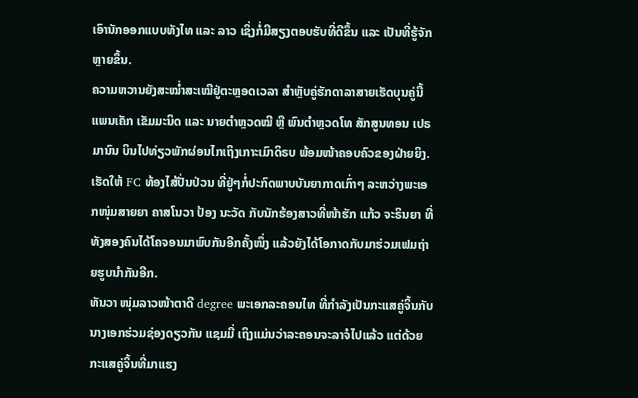ເອົານັກອອກແບບທັງໄທ ແລະ ລາວ ເຊິ່ງກໍ່ມີສຽງຕອບຮັບທີ່ດີຂຶ້ນ ແລະ ເປັນທີ່ຮູ້ຈັກຫຼາຍຂຶ້ນ.
ຄວາມຫວານຍັງສະໝ່ຳສະເໝີຢູ່ຕະຫຼອດເວລາ ສຳຫຼັບຄູ່ຮັກດາລາສາຍເຮັດບຸນຄູ່ນີ້ ແພນເຄັກ ເຂັມມະນິດ ແລະ ນາຍຕຳຫຼວດໝີ ຫຼື ພົນຕຳຫຼວດໂທ ສັກສູນທອນ ເປຣມານົນ ບິນໄປທ່ຽວພັກຜ່ອນໄກເຖິງເກາະເມົາດິຣບ ພ້ອມໜ້າຄອບຄົວຂອງຝ່າຍຍິງ.
ເຮັດໃຫ້ FC ທ້ອງໄສ້ປັ່ນປ່ວນ ທີ່ຢູ່ໆກໍ່ປະກົດພາບບັນຍາກາດເກົ່າໆ ລະຫວ່າງພະເອກໜຸ່ມສາຍຍາ ຄາສໂນວາ ປ້ອງ ນະວັດ ກັບນັກຮ້ອງສາວທີ່ໜ້າຮັກ ແກ້ວ ຈະຣິນຍາ ທີ່ທັງສອງຄົນໄດ້ໂຄຈອນມາພົບກັນອີກຄັ້ງໜຶ່ງ ແລ້ວຍັງໄດ້ໂອກາດກັບມາຮ່ວມເຟມຖ່າຍຮູບນໍາກັນອີກ.
ທັນວາ ໜຸ່ມລາວໜ້າຕາດີ degree ພະເອກລະຄອນໄທ ທີ່ກໍາລັງເປັນກະແສຄູ່ຈິ້ນກັບນາງເອກຮ່ວມຊ່ອງດຽວກັນ ແຊມມີ່ ເຖິງແມ່ນວ່າລະຄອນຈະລາຈໍໄປແລ້ວ ແຕ່ດ້ວຍກະແສຄູ່ຈິ້ນທີ່ມາແຮງ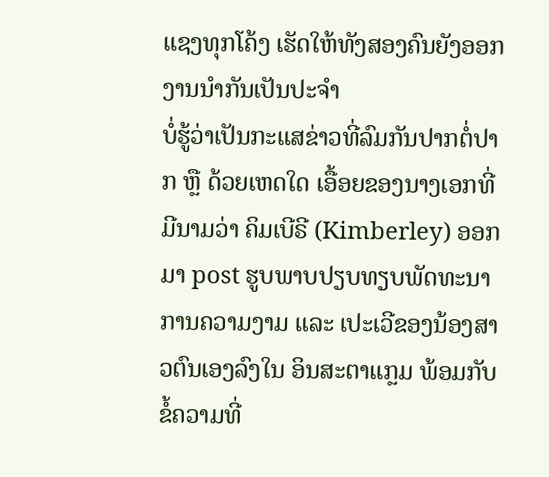ແຊງທຸກໂຄ້ງ ເຮັດໃຫ້ທັງສອງຄົນຍັງອອກງານນໍາກັນເປັນປະຈໍາ
ບໍ່ຮູ້ວ່າເປັນກະແສຂ່າວທີ່ລົມກັນປາກຕໍ່ປາກ ຫຼື ດ້ວຍເຫດໃດ ເອື້ອຍຂອງນາງເອກທີ່ມີນາມວ່າ ຄິມເບີຣີ (Kimberley) ອອກມາ post ຮູບພາບປຽບທຽບພັດທະນາການຄວາມງາມ ແລະ ເປະເວີຂອງນ້ອງສາວຕົນເອງລົງໃນ ອິນສະຕາແກຼມ ພ້ອມກັບຂໍ້ຄວາມທີ່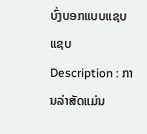ບົ່ງບອກແບບແຊບ ແຊບ
Description : ການລ່າສັດແມ່ນ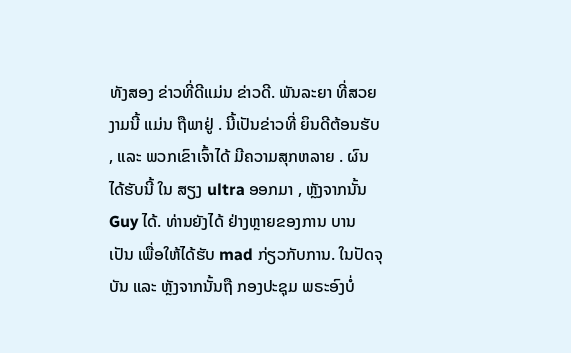ທັງສອງ ຂ່າວທີ່ດີແມ່ນ ຂ່າວດີ. ພັນລະຍາ ທີ່ສວຍງາມນີ້ ແມ່ນ ຖືພາຢູ່ . ນີ້ເປັນຂ່າວທີ່ ຍິນດີຕ້ອນຮັບ , ແລະ ພວກເຂົາເຈົ້າໄດ້ ມີຄວາມສຸກຫລາຍ . ຜົນໄດ້ຮັບນີ້ ໃນ ສຽງ ultra ອອກມາ , ຫຼັງຈາກນັ້ນ Guy ໄດ້. ທ່ານຍັງໄດ້ ຢ່າງຫຼາຍຂອງການ ບານ ເປັນ ເພື່ອໃຫ້ໄດ້ຮັບ mad ກ່ຽວກັບການ. ໃນປັດຈຸບັນ ແລະ ຫຼັງຈາກນັ້ນຖື ກອງປະຊຸມ ພຣະອົງບໍ່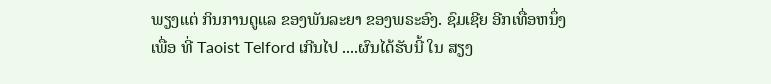ພຽງແຕ່ ກິນການດູແລ ຂອງພັນລະຍາ ຂອງພຣະອົງ. ຊົມເຊີຍ ອີກເທື່ອຫນຶ່ງເພື່ອ ທີ່ Taoist Telford ເກີນໄປ ....ຜົນໄດ້ຮັບນີ້ ໃນ ສຽງ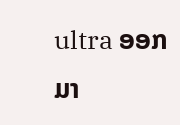ultra ອອກມາ